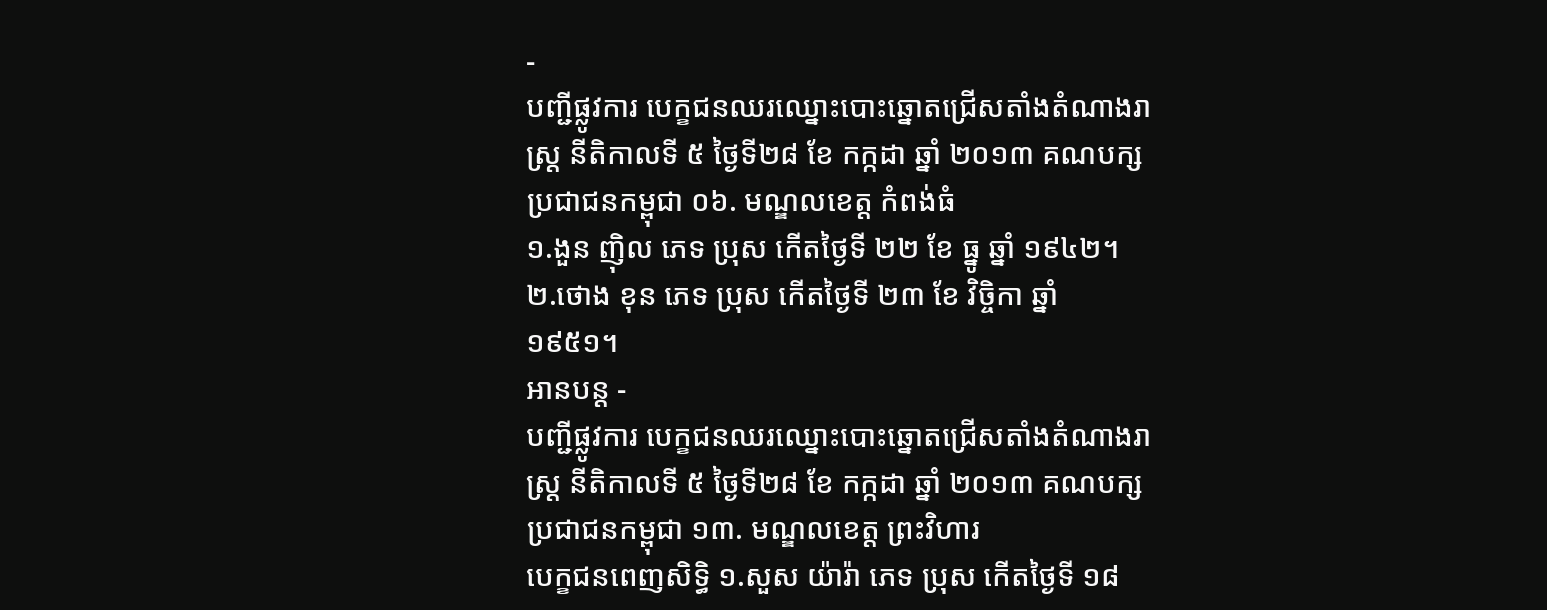-
បញ្ជីផ្លូវការ បេក្ខជនឈរឈ្នោះបោះឆ្នោតជ្រើសតាំងតំណាងរាស្ត្រ នីតិកាលទី ៥ ថ្ងៃទី២៨ ខែ កក្កដា ឆ្នាំ ២០១៣ គណបក្ស ប្រជាជនកម្ពុជា ០៦. មណ្ឌលខេត្ត កំពង់ធំ
១.ងួន ញ៉ិល ភេទ ប្រុស កើតថ្ងៃទី ២២ ខែ ធ្នូ ឆ្នាំ ១៩៤២។ ២.ថោង ខុន ភេទ ប្រុស កើតថ្ងៃទី ២៣ ខែ វិច្ចិកា ឆ្នាំ ១៩៥១។
អានបន្ត -
បញ្ជីផ្លូវការ បេក្ខជនឈរឈ្នោះបោះឆ្នោតជ្រើសតាំងតំណាងរាស្ត្រ នីតិកាលទី ៥ ថ្ងៃទី២៨ ខែ កក្កដា ឆ្នាំ ២០១៣ គណបក្ស ប្រជាជនកម្ពុជា ១៣. មណ្ឌលខេត្ត ព្រះវិហារ
បេក្ខជនពេញសិទ្ធិ ១.សួស យ៉ារ៉ា ភេទ ប្រុស កើតថ្ងៃទី ១៨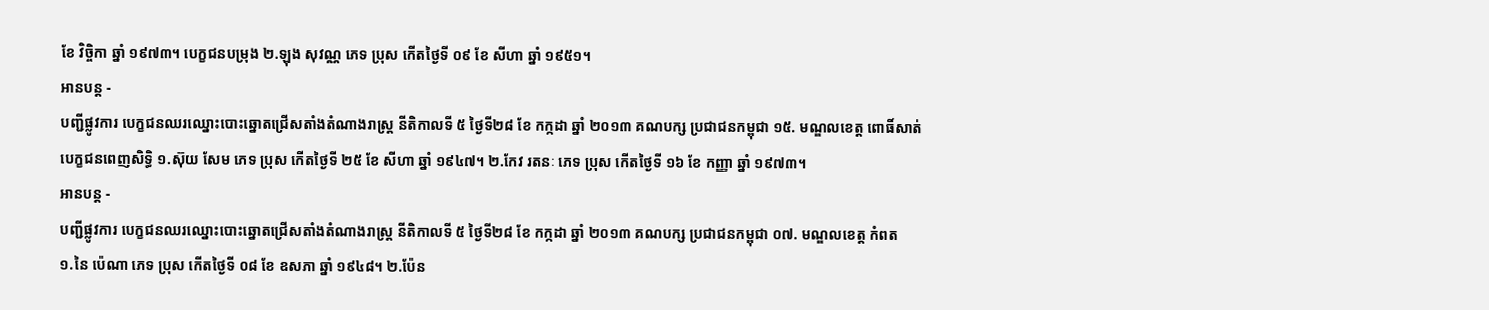ខែ វិច្ចិកា ឆ្នាំ ១៩៧៣។ បេក្ខជនបម្រុង ២.ឡុង សុវណ្ណ ភេទ ប្រុស កើតថ្ងៃទី ០៩ ខែ សីហា ឆ្នាំ ១៩៥១។
អានបន្ត -
បញ្ជីផ្លូវការ បេក្ខជនឈរឈ្នោះបោះឆ្នោតជ្រើសតាំងតំណាងរាស្ត្រ នីតិកាលទី ៥ ថ្ងៃទី២៨ ខែ កក្កដា ឆ្នាំ ២០១៣ គណបក្ស ប្រជាជនកម្ពុជា ១៥. មណ្ឌលខេត្ត ពោធិ៍សាត់
បេក្ខជនពេញសិទ្ធិ ១.ស៊ុយ សែម ភេទ ប្រុស កើតថ្ងៃទី ២៥ ខែ សីហា ឆ្នាំ ១៩៤៧។ ២.កែវ រតនៈ ភេទ ប្រុស កើតថ្ងៃទី ១៦ ខែ កញ្ញា ឆ្នាំ ១៩៧៣។
អានបន្ត -
បញ្ជីផ្លូវការ បេក្ខជនឈរឈ្នោះបោះឆ្នោតជ្រើសតាំងតំណាងរាស្ត្រ នីតិកាលទី ៥ ថ្ងៃទី២៨ ខែ កក្កដា ឆ្នាំ ២០១៣ គណបក្ស ប្រជាជនកម្ពុជា ០៧. មណ្ឌលខេត្ត កំពត
១.នៃ ប៉េណា ភេទ ប្រុស កើតថ្ងៃទី ០៨ ខែ ឧសភា ឆ្នាំ ១៩៤៨។ ២.ប៉ែន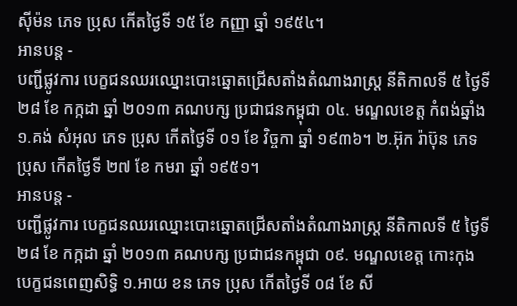ស៊ីម៉ន ភេទ ប្រុស កើតថ្ងៃទី ១៥ ខែ កញ្ញា ឆ្នាំ ១៩៥៤។
អានបន្ត -
បញ្ជីផ្លូវការ បេក្ខជនឈរឈ្នោះបោះឆ្នោតជ្រើសតាំងតំណាងរាស្ត្រ នីតិកាលទី ៥ ថ្ងៃទី២៨ ខែ កក្កដា ឆ្នាំ ២០១៣ គណបក្ស ប្រជាជនកម្ពុជា ០៤. មណ្ឌលខេត្ត កំពង់ឆ្នាំង
១.គង់ សំអុល ភេទ ប្រុស កើតថ្ងៃទី ០១ ខែ វិច្ចកា ឆ្នាំ ១៩៣៦។ ២.អ៊ុក រ៉ាប៊ុន ភេទ ប្រុស កើតថ្ងៃទី ២៧ ខែ កមរា ឆ្នាំ ១៩៥១។
អានបន្ត -
បញ្ជីផ្លូវការ បេក្ខជនឈរឈ្នោះបោះឆ្នោតជ្រើសតាំងតំណាងរាស្ត្រ នីតិកាលទី ៥ ថ្ងៃទី២៨ ខែ កក្កដា ឆ្នាំ ២០១៣ គណបក្ស ប្រជាជនកម្ពុជា ០៩. មណ្ឌលខេត្ត កោះកុង
បេក្ខជនពេញសិទ្ធិ ១.អាយ ខន ភេទ ប្រុស កើតថ្ងៃទី ០៨ ខែ សី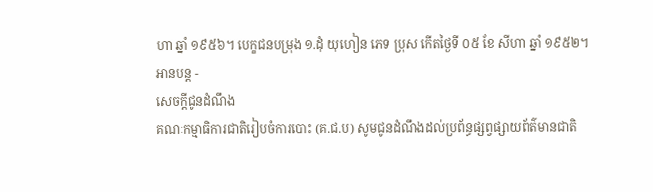ហា ឆ្នាំ ១៩៥៦។ បេក្ខជនបម្រុង ១.ដុំ យុហៀន ភេទ ប្រុស កើតថ្ងៃទី ០៥ ខែ សីហា ឆ្នាំ ១៩៥២។
អានបន្ត -
សេចក្តីជូនដំណឹង
គណៈកម្មាធិការជាតិរៀបចំការបោះ (គ.ជ.ប) សូមជូនដំណឹងដល់ប្រព័ន្ធផ្សព្វផ្សាយព័ត៌មានជាតិ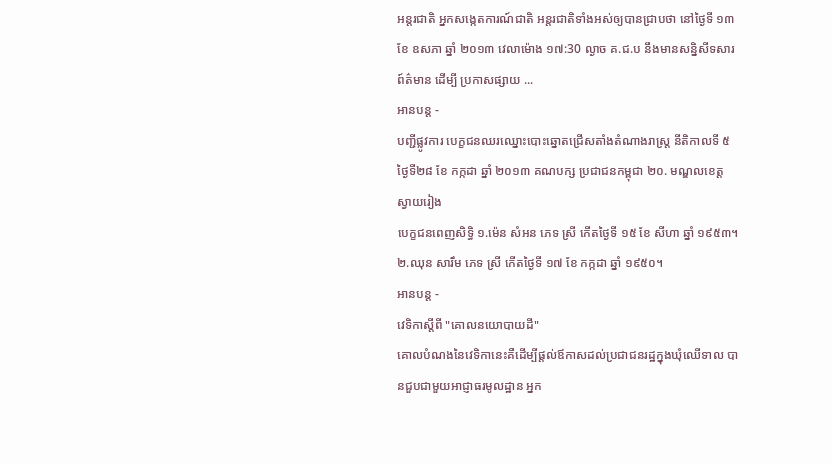អន្តរជាតិ អ្នកសង្កេតការណ៍ជាតិ អន្តរជាតិទាំងអស់ឲ្យបានជ្រាបថា នៅថ្ងៃទី ១៣ ខែ ឧសភា ឆ្នាំ ២០១៣ វេលាម៉ោង ១៧:30 ល្ងាច គ.ជ.ប នឹងមានសន្និសីទសារព៍ត៌មាន ដើម្បី ប្រកាសផ្សាយ ...
អានបន្ត -
បញ្ជីផ្លូវការ បេក្ខជនឈរឈ្នោះបោះឆ្នោតជ្រើសតាំងតំណាងរាស្ត្រ នីតិកាលទី ៥ ថ្ងៃទី២៨ ខែ កក្កដា ឆ្នាំ ២០១៣ គណបក្ស ប្រជាជនកម្ពុជា ២០. មណ្ឌលខេត្ត ស្វាយរៀង
បេក្ខជនពេញសិទ្ធិ ១.ម៉េន សំអន ភេទ ស្រី កើតថ្ងៃទី ១៥ ខែ សីហា ឆ្នាំ ១៩៥៣។ ២.ឈុន សារឹម ភេទ ស្រី កើតថ្ងៃទី ១៧ ខែ កក្កដា ឆ្នាំ ១៩៥០។
អានបន្ត -
វេទិកាស្តីពី "គោលនយោបាយដី"
គោលបំណងនៃវេទិកានេះគឺដើម្បីផ្តល់ឪកាសដល់ប្រជាជនរដ្ឋក្នុងឃុំឈើទាល បានជួបជាមួយអាជ្ញាធរមូលដ្ឋាន អ្នក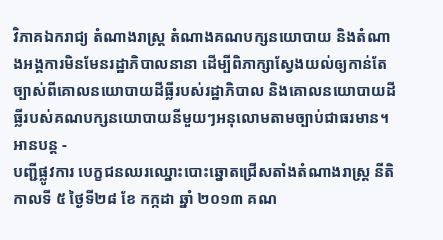វិភាគឯករាជ្យ តំណាងរាស្រ្ត តំណាងគណបក្សនយោបាយ និងតំណាងអង្គការមិនមែនរដ្ឋាភិបាលនានា ដើម្បីពិភាក្សាស្វែងយល់ឲ្យកាន់តែច្បាស់ពីគោលនយោបាយដីធ្លីរបស់រដ្ឋាភិបាល និងគោលនយោបាយដីធ្លីរបស់គណបក្សនយោបាយនីមួយៗអនុលោមតាមច្បាប់ជាធរមាន។
អានបន្ត -
បញ្ជីផ្លូវការ បេក្ខជនឈរឈ្នោះបោះឆ្នោតជ្រើសតាំងតំណាងរាស្ត្រ នីតិកាលទី ៥ ថ្ងៃទី២៨ ខែ កក្កដា ឆ្នាំ ២០១៣ គណ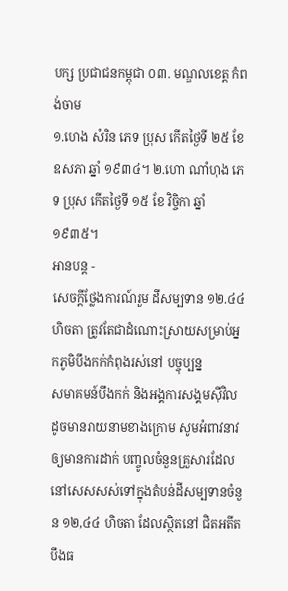បក្ស ប្រជាជនកម្ពុជា ០៣. មណ្ឌលខេត្ត កំពង់ចាម
១.ហេង សំរិន ភេទ ប្រុស កើតថ្ងៃទី ២៥ ខែ ឧសភា ឆ្នាំ ១៩៣៤។ ២.ហោ ណាំហុង ភេទ ប្រុស កើតថ្ងៃទី ១៥ ខែ វិច្ចិកា ឆ្នាំ ១៩៣៥។
អានបន្ត -
សេចក្តីថ្លែងការណ៍រួម ដីសម្បទាន ១២.៤៤ ហិចតា ត្រូវតែជាដំណោះស្រាយសម្រាប់អ្នកភូមិបឹងកក់កំពុងរស់នៅ បច្ចុប្បន្ន
សមាគមន៍បឹងកក់ និងអង្គការសង្គមស៊ីវិល ដូចមានរាយនាមខាងក្រោម សូមអំពាវនាវឲ្យមានការដាក់ បញ្ចូលចំនួនគ្រួសារដែលនៅសេសសស់ទៅក្នុងតំបន់ដីសម្បទានចំនួន ១២,៤៤ ហិចតា ដែលស្ថិតនៅ ជិតអតីតបឹងធ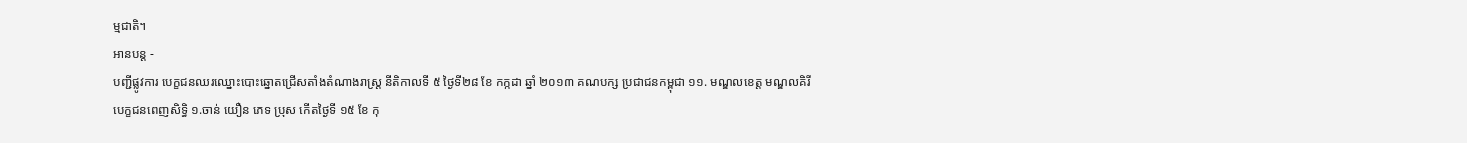ម្មជាតិ។
អានបន្ត -
បញ្ជីផ្លូវការ បេក្ខជនឈរឈ្នោះបោះឆ្នោតជ្រើសតាំងតំណាងរាស្ត្រ នីតិកាលទី ៥ ថ្ងៃទី២៨ ខែ កក្កដា ឆ្នាំ ២០១៣ គណបក្ស ប្រជាជនកម្ពុជា ១១. មណ្ឌលខេត្ត មណ្ឌលគិរី
បេក្ខជនពេញសិទ្ធិ ១.ចាន់ យឿន ភេទ ប្រុស កើតថ្ងៃទី ១៥ ខែ កុ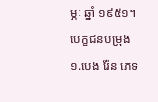ម្ភៈ ឆ្នាំ ១៩៥១។ បេក្ខជនបម្រុង ១.បេង រ៉ែន ភេទ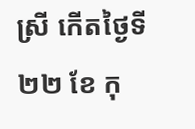ស្រី កើតថ្ងៃទី ២២ ខែ កុ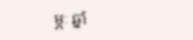ម្ភៈ ឆ្នាំ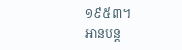១៩៥៣។
អានបន្ត